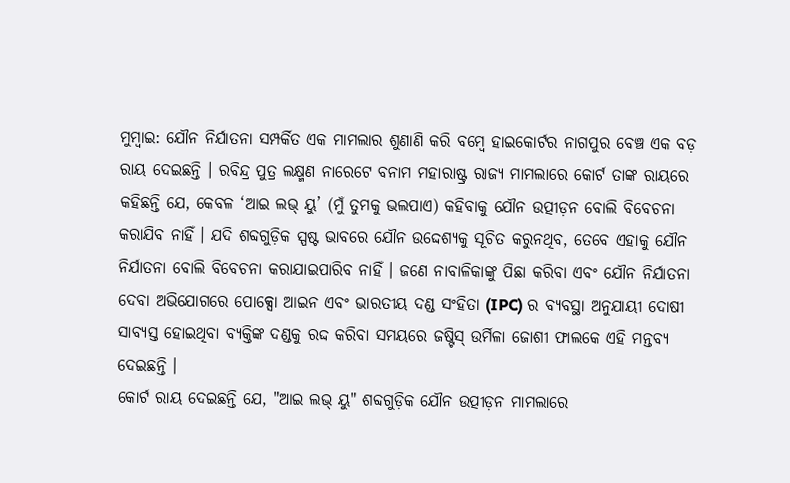ମୁମ୍ବାଇ: ଯୌନ ନିର୍ଯାତନା ସମ୍ପର୍କିତ ଏକ ମାମଲାର ଶୁଣାଣି କରି ବମ୍ବେ ହାଇକୋର୍ଟର ନାଗପୁର ବେଞ୍ଚ ଏକ ବଡ଼ ରାୟ ଦେଇଛନ୍ତି । ରବିନ୍ଦ୍ର ପୁତ୍ର ଲକ୍ଷ୍ମଣ ନାରେଟେ ବନାମ ମହାରାଷ୍ଟ୍ର ରାଜ୍ୟ ମାମଲାରେ କୋର୍ଟ ତାଙ୍କ ରାୟରେ କହିଛନ୍ତି ଯେ, କେବଳ ‘ଆଇ ଲଭ୍ ୟୁ’ (ମୁଁ ତୁମକୁ ଭଲପାଏ) କହିବାକୁ ଯୌନ ଉତ୍ପୀଡ଼ନ ବୋଲି ବିବେଚନା କରାଯିବ ନାହିଁ । ଯଦି ଶବ୍ଦଗୁଡ଼ିକ ସ୍ପଷ୍ଟ ଭାବରେ ଯୌନ ଉଦ୍ଦେଶ୍ୟକୁ ସୂଚିତ କରୁନଥିବ, ତେବେ ଏହାକୁ ଯୌନ ନିର୍ଯାତନା ବୋଲି ବିବେଚନା କରାଯାଇପାରିବ ନାହିଁ । ଜଣେ ନାବାଳିକାଙ୍କୁ ପିଛା କରିବା ଏବଂ ଯୌନ ନିର୍ଯାତନା ଦେବା ଅଭିଯୋଗରେ ପୋକ୍ସୋ ଆଇନ ଏବଂ ଭାରତୀୟ ଦଣ୍ଡ ସଂହିତା (IPC) ର ବ୍ୟବସ୍ଥା ଅନୁଯାୟୀ ଦୋଷୀ ସାବ୍ୟସ୍ତ ହୋଇଥିବା ବ୍ୟକ୍ତିଙ୍କ ଦଣ୍ଡକୁ ରଦ୍ଦ କରିବା ସମୟରେ ଜଷ୍ଟିସ୍ ଉର୍ମିଳା ଜୋଶୀ ଫାଲକେ ଏହି ମନ୍ତବ୍ୟ ଦେଇଛନ୍ତି ।
କୋର୍ଟ ରାୟ ଦେଇଛନ୍ତି ଯେ, "ଆଇ ଲଭ୍ ୟୁ" ଶବ୍ଦଗୁଡ଼ିକ ଯୌନ ଉତ୍ପୀଡ଼ନ ମାମଲାରେ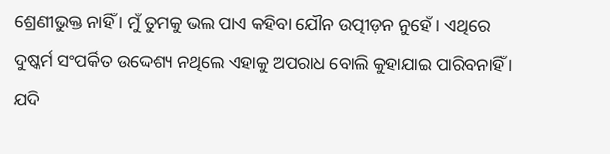ଶ୍ରେଣୀଭୁକ୍ତ ନାହିଁ । ମୁଁ ତୁମକୁ ଭଲ ପାଏ କହିବା ଯୌନ ଉତ୍ପୀଡ଼ନ ନୁହେଁ । ଏଥିରେ ଦୁଷ୍କର୍ମ ସଂପର୍କିତ ଉଦ୍ଦେଶ୍ୟ ନଥିଲେ ଏହାକୁ ଅପରାଧ ବୋଲି କୁହାଯାଇ ପାରିବନାହିଁ । ଯଦି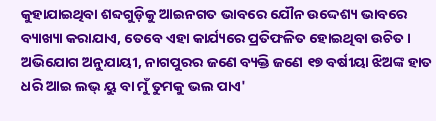କୁହାଯାଇଥିବା ଶବ୍ଦଗୁଡ଼ିକୁ ଆଇନଗତ ଭାବରେ ଯୌନ ଉଦ୍ଦେଶ୍ୟ ଭାବରେ ବ୍ୟାଖ୍ୟା କରାଯାଏ, ତେବେ ଏହା କାର୍ଯ୍ୟରେ ପ୍ରତିଫଳିତ ହୋଇଥିବା ଉଚିତ । ଅଭିଯୋଗ ଅନୁଯାୟୀ, ନାଗପୁରର ଜଣେ ବ୍ୟକ୍ତି ଜଣେ ୧୭ ବର୍ଷୀୟା ଝିଅଙ୍କ ହାତ ଧରି ଆଇ ଲଭ୍ ୟୁ ବା ମୁଁ ତୁମକୁ ଭଲ ପାଏ'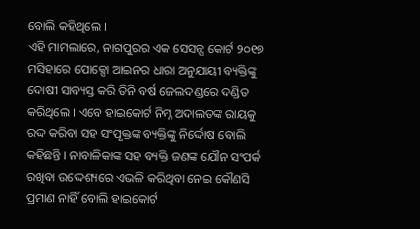ବୋଲି କହିଥିଲେ ।
ଏହି ମାମଲାରେ, ନାଗପୁରର ଏକ ସେସନ୍ସ କୋର୍ଟ ୨୦୧୭ ମସିହାରେ ପୋକ୍ସୋ ଆଇନର ଧାରା ଅନୁଯାୟୀ ବ୍ୟକ୍ତିଙ୍କୁ ଦୋଷୀ ସାବ୍ୟସ୍ତ କରି ତିନି ବର୍ଷ ଜେଲଦଣ୍ଡରେ ଦଣ୍ଡିତ କରିଥିଲେ । ଏବେ ହାଇକୋର୍ଟ ନିମ୍ନ ଅଦାଲତଙ୍କ ରାୟକୁ ରଦ୍ଦ କରିବା ସହ ସଂପୃକ୍ତଙ୍କ ବ୍ୟକ୍ତିଙ୍କୁ ନିର୍ଦ୍ଦୋଷ ବୋଲି କହିଛନ୍ତି । ନାବାଳିକାଙ୍କ ସହ ବ୍ୟକ୍ତି ଜଣଙ୍କ ଯୌନ ସଂପର୍କ ରଖିବା ଉଦ୍ଦେଶ୍ୟରେ ଏଭଳି କରିଥିବା ନେଇ କୌଣସି ପ୍ରମାଣ ନାହିଁ ବୋଲି ହାଇକୋର୍ଟ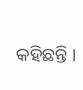କହିଛନ୍ତି ।